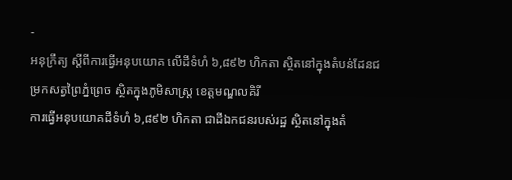-
អនុក្រឹត្យ ស្ដីពីការធ្វើអនុបយោគ លើដីទំហំ ៦,៨៩២ ហិកតា ស្ថិតនៅក្នុងតំបន់ដែនជម្រកសត្វព្រៃភ្នំព្រេច ស្ថិតក្នុងភូមិសាស្រ្ត ខេត្តមណ្ឌលគិរី
ការធ្វើអនុបយោគដីទំហំ ៦,៨៩២ ហិកតា ជាដីឯកជនរបស់រដ្ឋ ស្ថិតនៅក្នុងតំ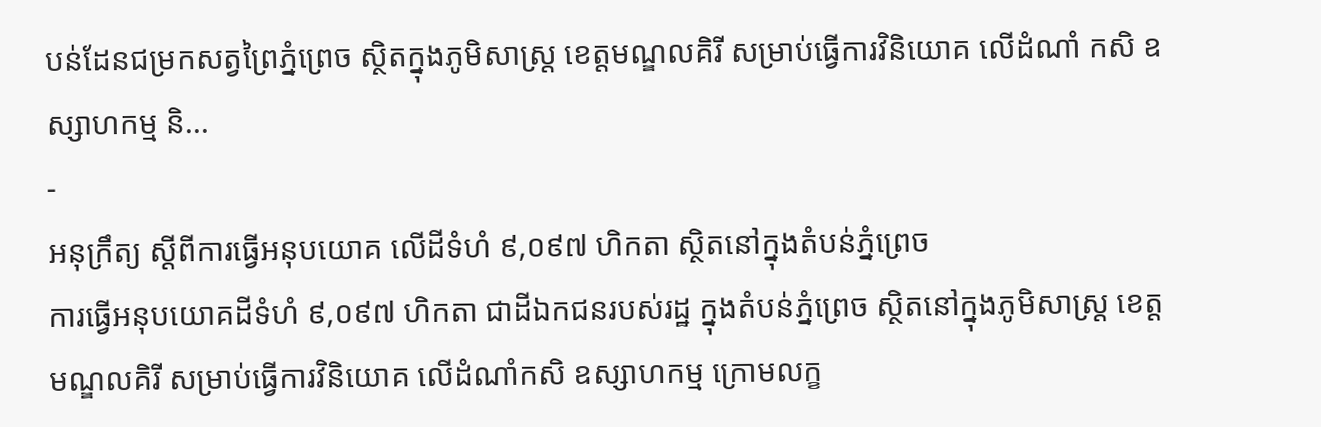បន់ដែនជម្រកសត្វព្រៃភ្នំព្រេច ស្ថិតក្នុងភូមិសាស្រ្ត ខេត្តមណ្ឌលគិរី សម្រាប់ធ្វើការវិនិយោគ លើដំណាំ កសិ ឧស្សាហកម្ម និ...
-
អនុក្រឹត្យ ស្ដីពីការធ្វើអនុបយោគ លើដីទំហំ ៩,០៩៧ ហិកតា ស្ថិតនៅក្នុងតំបន់ភ្នំព្រេច
ការធ្វើអនុបយោគដីទំហំ ៩,០៩៧ ហិកតា ជាដីឯកជនរបស់រដ្ឋ ក្នុងតំបន់ភ្នំព្រេច ស្ថិតនៅក្នុងភូមិសាស្រ្ត ខេត្តមណ្ឌលគិរី សម្រាប់ធ្វើការវិនិយោគ លើដំណាំកសិ ឧស្សាហកម្ម ក្រោមលក្ខ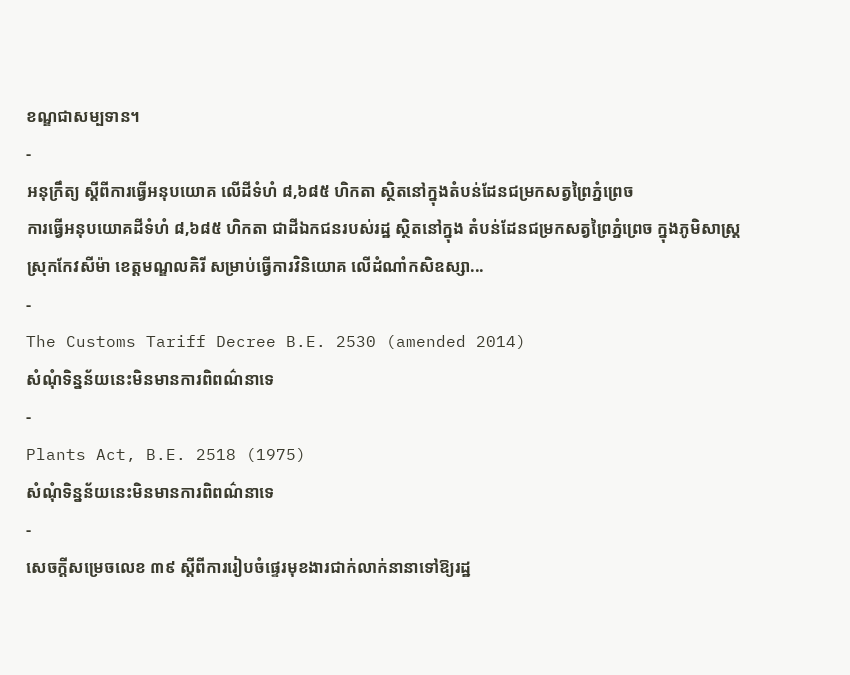ខណ្ឌជាសម្បទាន។
-
អនុក្រឹត្យ ស្ដីពីការធ្វើអនុបយោគ លើដីទំហំ ៨,៦៨៥ ហិកតា ស្ថិតនៅក្នុងតំបន់ដែនជម្រកសត្វព្រៃភ្នំព្រេច
ការធ្វើអនុបយោគដីទំហំ ៨,៦៨៥ ហិកតា ជាដីឯកជនរបស់រដ្ឋ ស្ថិតនៅក្នុង តំបន់ដែនជម្រកសត្វព្រៃភ្នំព្រេច ក្នុងភូមិសាស្រ្ត ស្រុកកែវសីម៉ា ខេត្តមណ្ឌលគិរី សម្រាប់ធ្វើការវិនិយោគ លើដំណាំកសិឧស្សា...
-
The Customs Tariff Decree B.E. 2530 (amended 2014)
សំណុំទិន្នន័យនេះមិនមានការពិពណ៌នាទេ
-
Plants Act, B.E. 2518 (1975)
សំណុំទិន្នន័យនេះមិនមានការពិពណ៌នាទេ
-
សេចក្តីសម្រេចលេខ ៣៩ ស្តីពីការរៀបចំផ្ទេរមុខងារជាក់លាក់នានាទៅឱ្យរដ្ឋ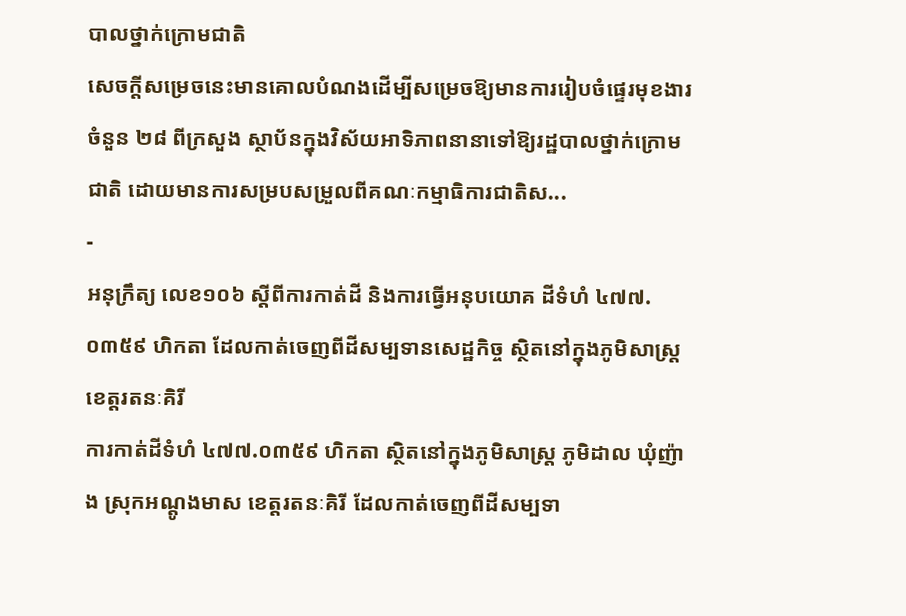បាលថ្នាក់ក្រោមជាតិ
សេចក្តីសម្រេចនេះមានគោលបំណងដើម្បីសម្រេចឱ្យមានការរៀបចំផ្ទេរមុខងារចំនួន ២៨ ពីក្រសួង ស្ថាប័នក្នុងវិស័យអាទិភាពនានាទៅឱ្យរដ្ឋបាលថ្នាក់ក្រោមជាតិ ដោយមានការសម្របសម្រួលពីគណៈកម្មាធិការជាតិស...
-
អនុក្រឹត្យ លេខ១០៦ ស្ដីពីការកាត់ដី និងការធ្វើអនុបយោគ ដីទំហំ ៤៧៧.០៣៥៩ ហិកតា ដែលកាត់ចេញពីដីសម្បទានសេដ្ឋកិច្ច ស្ថិតនៅក្នុងភូមិសាស្រ្ត ខេត្តរតនៈគិរី
ការកាត់ដីទំហំ ៤៧៧.០៣៥៩ ហិកតា ស្ថិតនៅក្នុងភូមិសាស្រ្ត ភូមិដាល ឃុំញ៉ាង ស្រុកអណ្ដូងមាស ខេត្តរតនៈគិរី ដែលកាត់ចេញពីដីសម្បទា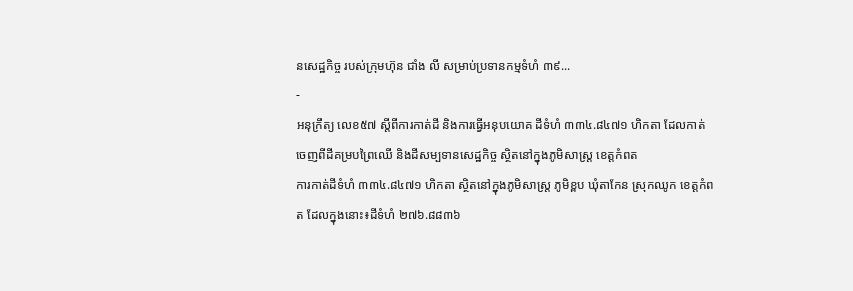នសេដ្ឋកិច្ច របស់ក្រុមហ៊ុន ជាំង លី សម្រាប់ប្រទានកម្មទំហំ ៣៩...
-
អនុក្រឹត្យ លេខ៥៧ ស្ដីពីការកាត់ដី និងការធ្វើអនុបយោគ ដីទំហំ ៣៣៤.៨៤៧១ ហិកតា ដែលកាត់ចេញពីដីគម្របព្រៃឈើ និងដីសម្បទានសេដ្ឋកិច្ច ស្ថិតនៅក្នុងភូមិសាស្រ្ត ខេត្តកំពត
ការកាត់ដីទំហំ ៣៣៤.៨៤៧១ ហិកតា ស្ថិតនៅក្នុងភូមិសាស្រ្ត ភូមិខ្ពប ឃុំតាកែន ស្រុកឈូក ខេត្តកំពត ដែលក្នុងនោះ៖ដីទំហំ ២៧៦.៨៨៣៦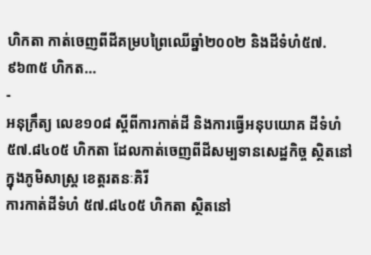ហិកតា កាត់ចេញពីដីគម្របព្រៃឈើឆ្នាំ២០០២ និងដីទំហំ៥៧.៩៦៣៥ ហិកត...
-
អនុក្រឹត្យ លេខ១០៨ ស្ដីពីការកាត់ដី និងការធ្វើអនុបយោគ ដីទំហំ ៥៧.៨៤០៥ ហិកតា ដែលកាត់ចេញពីដីសម្បទានសេដ្ឋកិច្ច ស្ថិតនៅក្នុងភូមិសាស្រ្ត ខេត្តរតនៈគិរី
ការកាត់ដីទំហំ ៥៧.៨៤០៥ ហិកតា ស្ថិតនៅ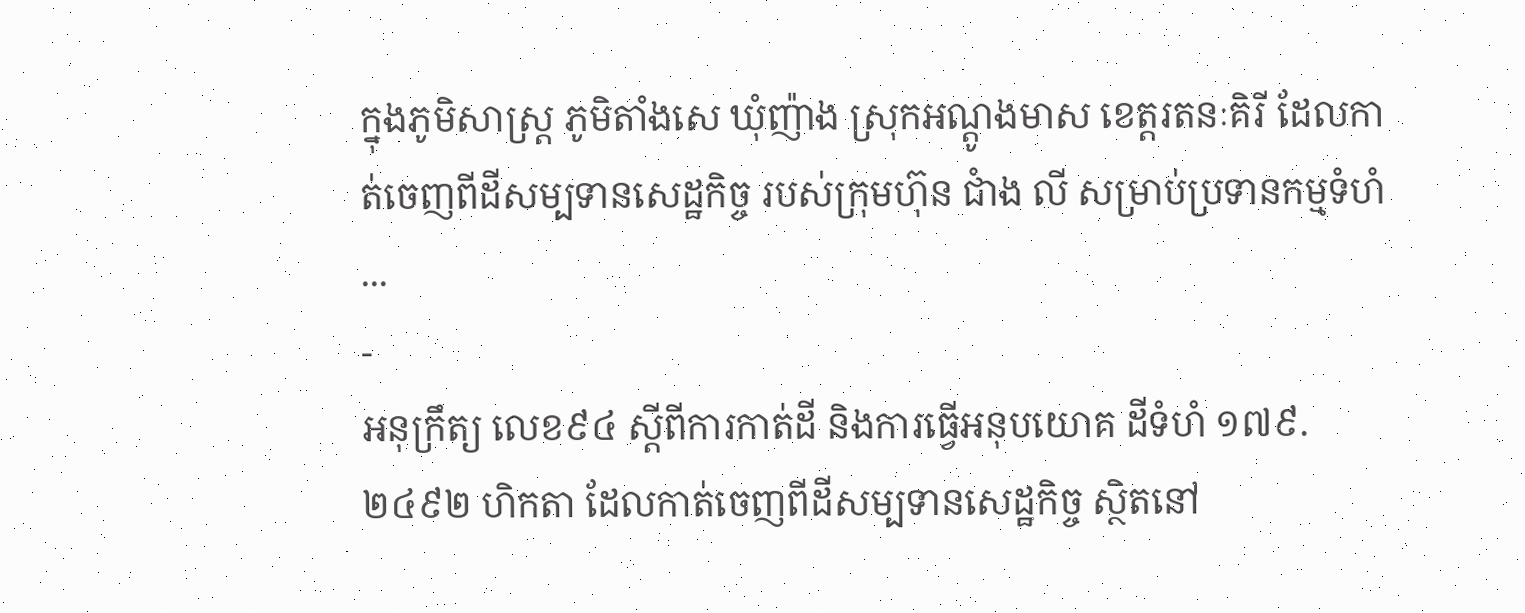ក្នុងភូមិសាស្រ្ត ភូមិតាំងសេ ឃុំញ៉ាង ស្រុកអណ្ដូងមាស ខេត្តរតនៈគិរី ដែលកាត់ចេញពីដីសម្បទានសេដ្ឋកិច្ច របស់ក្រុមហ៊ុន ជាំង លី សម្រាប់ប្រទានកម្មទំហំ ...
-
អនុក្រឹត្យ លេខ៩៤ ស្ដីពីការកាត់ដី និងការធ្វើអនុបយោគ ដីទំហំ ១៧៩.២៤៩២ ហិកតា ដែលកាត់ចេញពីដីសម្បទានសេដ្ឋកិច្ច ស្ថិតនៅ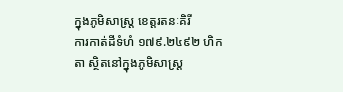ក្នុងភូមិសាស្រ្ត ខេត្តរតនៈគិរី
ការកាត់ដីទំហំ ១៧៩.២៤៩២ ហិកតា ស្ថិតនៅក្នុងភូមិសាស្រ្ត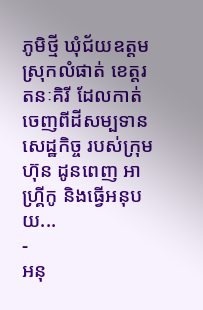ភូមិថ្មី ឃុំជ័យឧត្ដម ស្រុកលំផាត់ ខេត្តរតនៈគិរី ដែលកាត់ចេញពីដីសម្បទានសេដ្ឋកិច្ច របស់ក្រុមហ៊ុន ដូនពេញ អាហ្រ្គីកូ និងធ្វើអនុបយ...
-
អនុ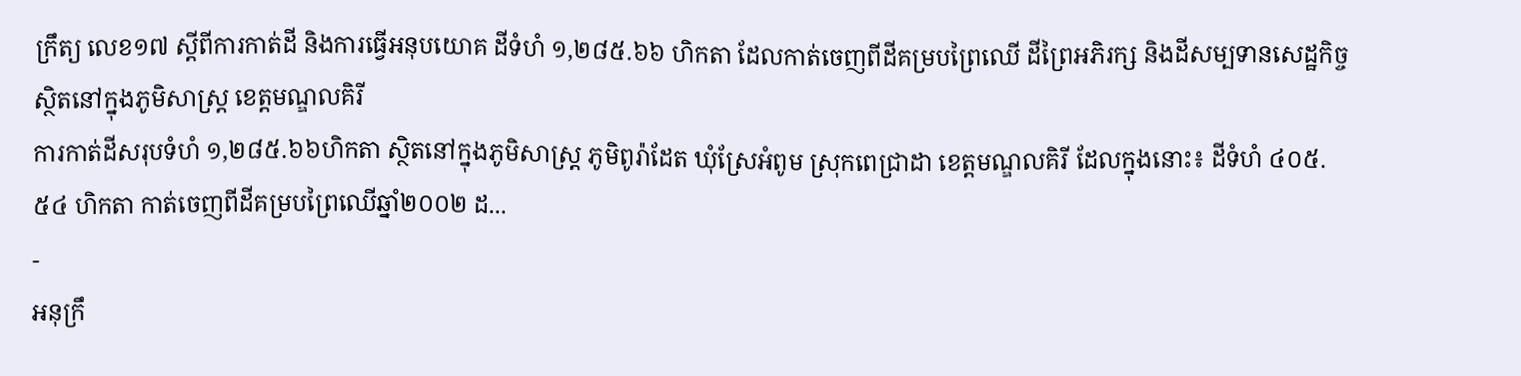ក្រឹត្យ លេខ១៧ ស្ដីពីការកាត់ដី និងការធ្វើអនុបយោគ ដីទំហំ ១,២៨៥.៦៦ ហិកតា ដែលកាត់ចេញពីដីគម្របព្រៃឈើ ដីព្រៃអភិរក្ស និងដីសម្បទានសេដ្ឋកិច្ច ស្ថិតនៅក្នុងភូមិសាស្រ្ត ខេត្តមណ្ឌលគិរី
ការកាត់ដីសរុបទំហំ ១,២៨៥.៦៦ហិកតា ស្ថិតនៅក្នុងភូមិសាស្រ្ត ភូមិពូរ៉ាដែត ឃុំស្រែអំពូម ស្រុកពេជ្រាដា ខេត្តមណ្ឌលគិរី ដែលក្នុងនោះ៖ ដីទំហំ ៤០៥.៥៤ ហិកតា កាត់ចេញពីដីគម្របព្រៃឈើឆ្នាំ២០០២ ដ...
-
អនុក្រឹ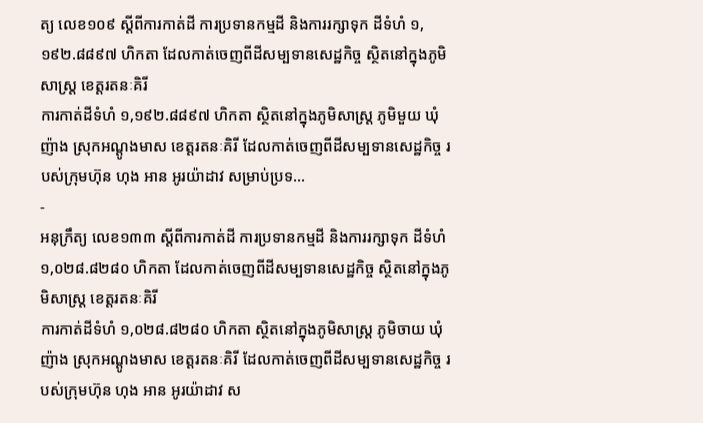ត្យ លេខ១០៩ ស្ដីពីការកាត់ដី ការប្រទានកម្មដី និងការរក្សាទុក ដីទំហំ ១,១៩២.៨៨៩៧ ហិកតា ដែលកាត់ចេញពីដីសម្បទានសេដ្ឋកិច្ច ស្ថិតនៅក្នុងភូមិសាស្រ្ត ខេត្តរតនៈគិរី
ការកាត់ដីទំហំ ១,១៩២.៨៨៩៧ ហិកតា ស្ថិតនៅក្នុងភូមិសាស្រ្ត ភូមិមួយ ឃុំញ៉ាង ស្រុកអណ្ដូងមាស ខេត្តរតនៈគិរី ដែលកាត់ចេញពីដីសម្បទានសេដ្ឋកិច្ច របស់ក្រុមហ៊ុន ហុង អាន អូរយ៉ាដាវ សម្រាប់ប្រទ...
-
អនុក្រឹត្យ លេខ១៣៣ ស្ដីពីការកាត់ដី ការប្រទានកម្មដី និងការរក្សាទុក ដីទំហំ ១,០២៨.៨២៨០ ហិកតា ដែលកាត់ចេញពីដីសម្បទានសេដ្ឋកិច្ច ស្ថិតនៅក្នុងភូមិសាស្រ្ត ខេត្តរតនៈគិរី
ការកាត់ដីទំហំ ១,០២៨.៨២៨០ ហិកតា ស្ថិតនៅក្នុងភូមិសាស្រ្ត ភូមិចាយ ឃុំញ៉ាង ស្រុកអណ្ដូងមាស ខេត្តរតនៈគិរី ដែលកាត់ចេញពីដីសម្បទានសេដ្ឋកិច្ច របស់ក្រុមហ៊ុន ហុង អាន អូរយ៉ាដាវ ស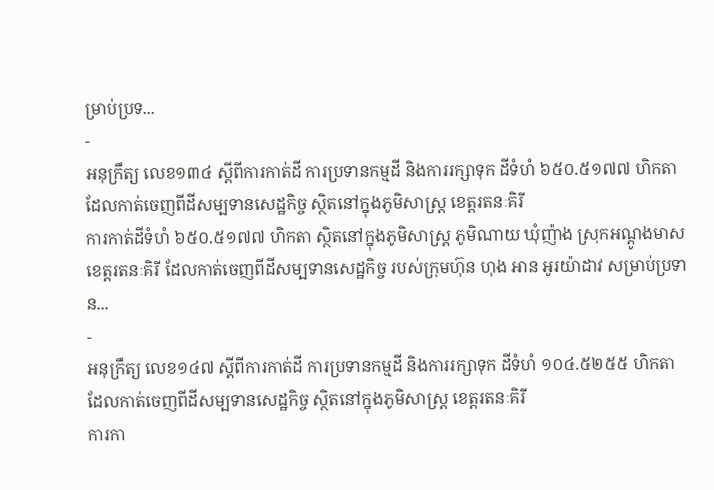ម្រាប់ប្រទ...
-
អនុក្រឹត្យ លេខ១៣៤ ស្ដីពីការកាត់ដី ការប្រទានកម្មដី និងការរក្សាទុក ដីទំហំ ៦៥០.៥១៧៧ ហិកតា ដែលកាត់ចេញពីដីសម្បទានសេដ្ឋកិច្ច ស្ថិតនៅក្នុងភូមិសាស្រ្ត ខេត្តរតនៈគិរី
ការកាត់ដីទំហំ ៦៥០.៥១៧៧ ហិកតា ស្ថិតនៅក្នុងភូមិសាស្រ្ត ភូមិណាយ ឃុំញ៉ាង ស្រុកអណ្ដូងមាស ខេត្តរតនៈគិរី ដែលកាត់ចេញពីដីសម្បទានសេដ្ឋកិច្ច របស់ក្រុមហ៊ុន ហុង អាន អូរយ៉ាដាវ សម្រាប់ប្រទាន...
-
អនុក្រឹត្យ លេខ១៤៧ ស្ដីពីការកាត់ដី ការប្រទានកម្មដី និងការរក្សាទុក ដីទំហំ ១០៤.៥២៥៥ ហិកតា ដែលកាត់ចេញពីដីសម្បទានសេដ្ឋកិច្ច ស្ថិតនៅក្នុងភូមិសាស្រ្ត ខេត្តរតនៈគិរី
ការកា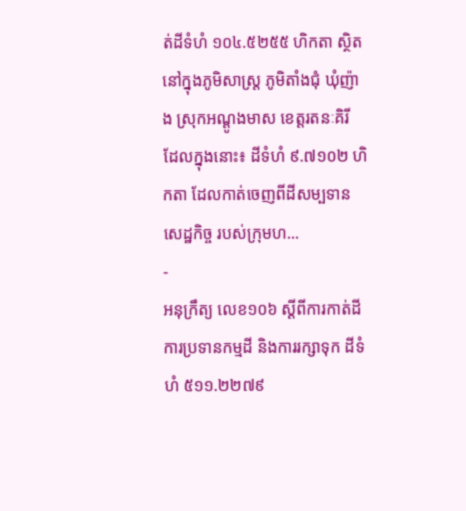ត់ដីទំហំ ១០៤.៥២៥៥ ហិកតា ស្ថិតនៅក្នុងភូមិសាស្រ្ត ភូមិតាំងជុំ ឃុំញ៉ាង ស្រុកអណ្ដូងមាស ខេត្តរតនៈគិរី ដែលក្នុងនោះ៖ ដីទំហំ ៩.៧១០២ ហិកតា ដែលកាត់ចេញពីដីសម្បទានសេដ្ឋកិច្ច របស់ក្រុមហ...
-
អនុក្រឹត្យ លេខ១០៦ ស្ដីពីការកាត់ដី ការប្រទានកម្មដី និងការរក្សាទុក ដីទំហំ ៥១១.២២៧៩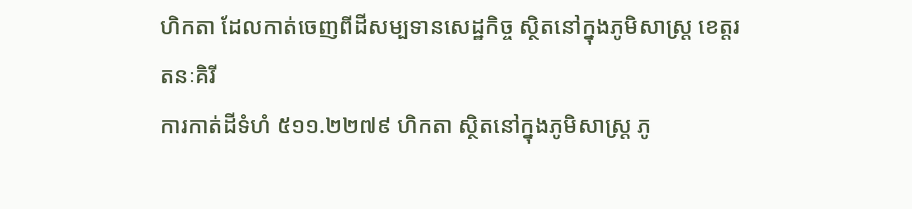ហិកតា ដែលកាត់ចេញពីដីសម្បទានសេដ្ឋកិច្ច ស្ថិតនៅក្នុងភូមិសាស្រ្ត ខេត្តរតនៈគិរី
ការកាត់ដីទំហំ ៥១១.២២៧៩ ហិកតា ស្ថិតនៅក្នុងភូមិសាស្រ្ត ភូ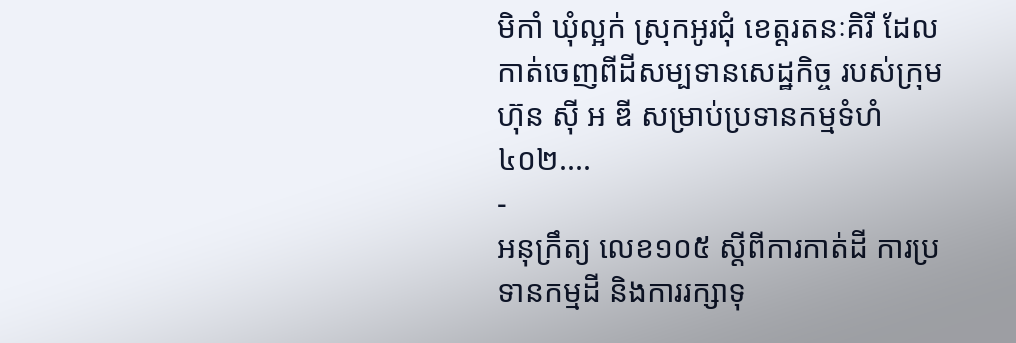មិកាំ ឃុំល្អក់ ស្រុកអូរជុំ ខេត្តរតនៈគិរី ដែលកាត់ចេញពីដីសម្បទានសេដ្ឋកិច្ច របស់ក្រុមហ៊ុន ស៊ី អ ឌី សម្រាប់ប្រទានកម្មទំហំ ៤០២....
-
អនុក្រឹត្យ លេខ១០៥ ស្ដីពីការកាត់ដី ការប្រទានកម្មដី និងការរក្សាទុ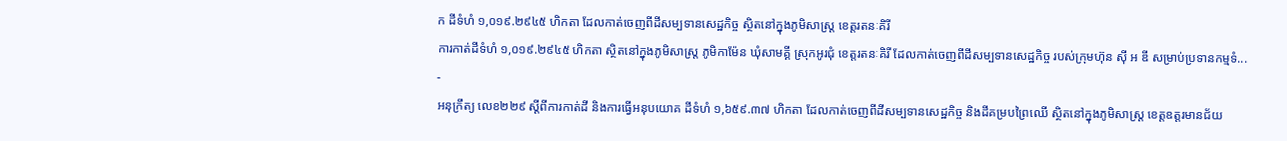ក ដីទំហំ ១,០១៩.២៩៤៥ ហិកតា ដែលកាត់ចេញពីដីសម្បទានសេដ្ឋកិច្ច ស្ថិតនៅក្នុងភូមិសាស្រ្ត ខេត្តរតនៈគិរី
ការកាត់ដីទំហំ ១,០១៩.២៩៤៥ ហិកតា ស្ថិតនៅក្នុងភូមិសាស្រ្ត ភូមិកាម៉ែន ឃុំសាមគ្គី ស្រុកអូរជុំ ខេត្តរតនៈគិរី ដែលកាត់ចេញពីដីសម្បទានសេដ្ឋកិច្ច របស់ក្រុមហ៊ុន ស៊ី អ ឌី សម្រាប់ប្រទានកម្មទំ...
-
អនុក្រឹត្យ លេខ២២៩ ស្ដីពីការកាត់ដី និងការធ្វើអនុបយោគ ដីទំហំ ១,៦៥៩.៣៧ ហិកតា ដែលកាត់ចេញពីដីសម្បទានសេដ្ឋកិច្ច និងដីគម្របព្រៃឈើ ស្ថិតនៅក្នុងភូមិសាស្រ្ត ខេត្តឧត្ដរមានជ័យ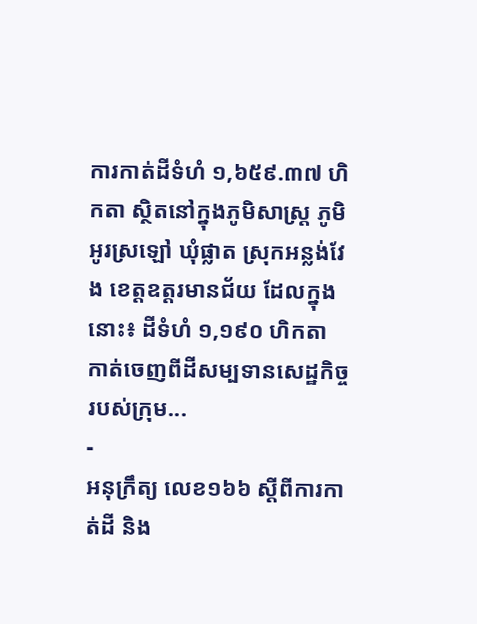ការកាត់ដីទំហំ ១,៦៥៩.៣៧ ហិកតា ស្ថិតនៅក្នុងភូមិសាស្រ្ត ភូមិអូរស្រឡៅ ឃុំផ្លាត ស្រុកអន្លង់វែង ខេត្តឧត្ដរមានជ័យ ដែលក្នុងនោះ៖ ដីទំហំ ១,១៩០ ហិកតា កាត់ចេញពីដីសម្បទានសេដ្ឋកិច្ច របស់ក្រុម...
-
អនុក្រឹត្យ លេខ១៦៦ ស្ដីពីការកាត់ដី និង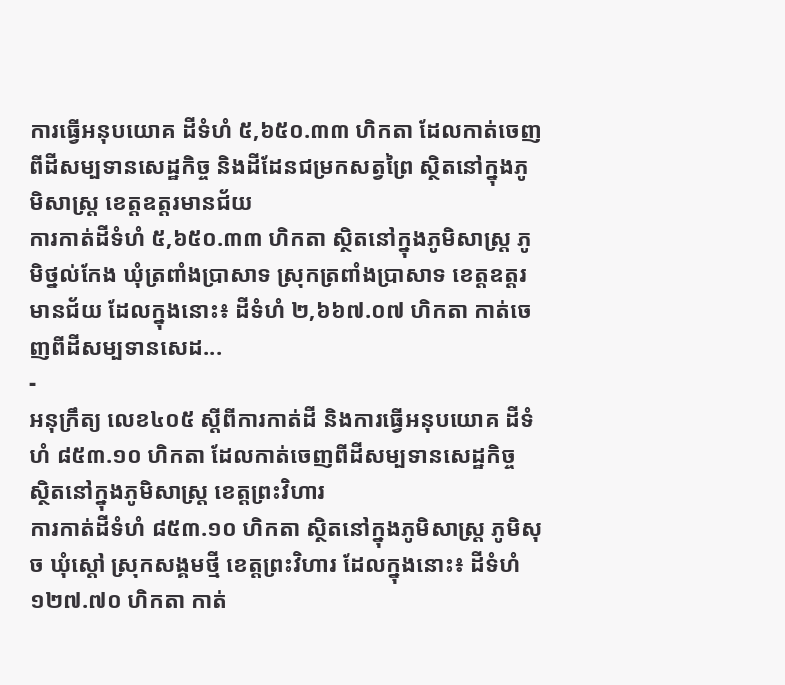ការធ្វើអនុបយោគ ដីទំហំ ៥,៦៥០.៣៣ ហិកតា ដែលកាត់ចេញពីដីសម្បទានសេដ្ឋកិច្ច និងដីដែនជម្រកសត្វព្រៃ ស្ថិតនៅក្នុងភូមិសាស្រ្ត ខេត្តឧត្ដរមានជ័យ
ការកាត់ដីទំហំ ៥,៦៥០.៣៣ ហិកតា ស្ថិតនៅក្នុងភូមិសាស្រ្ត ភូមិថ្នល់កែង ឃុំត្រពាំងប្រាសាទ ស្រុកត្រពាំងប្រាសាទ ខេត្តឧត្ដរមានជ័យ ដែលក្នុងនោះ៖ ដីទំហំ ២,៦៦៧.០៧ ហិកតា កាត់ចេញពីដីសម្បទានសេដ...
-
អនុក្រឹត្យ លេខ៤០៥ ស្ដីពីការកាត់ដី និងការធ្វើអនុបយោគ ដីទំហំ ៨៥៣.១០ ហិកតា ដែលកាត់ចេញពីដីសម្បទានសេដ្ឋកិច្ច ស្ថិតនៅក្នុងភូមិសាស្រ្ត ខេត្តព្រះវិហារ
ការកាត់ដីទំហំ ៨៥៣.១០ ហិកតា ស្ថិតនៅក្នុងភូមិសាស្រ្ត ភូមិសុច ឃុំស្ដៅ ស្រុកសង្គមថ្មី ខេត្តព្រះវិហារ ដែលក្នុងនោះ៖ ដីទំហំ ១២៧.៧០ ហិកតា កាត់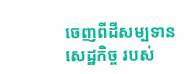ចេញពីដីសម្បទានសេដ្ឋកិច្ច របស់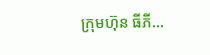ក្រុមហ៊ុន ធីភី...